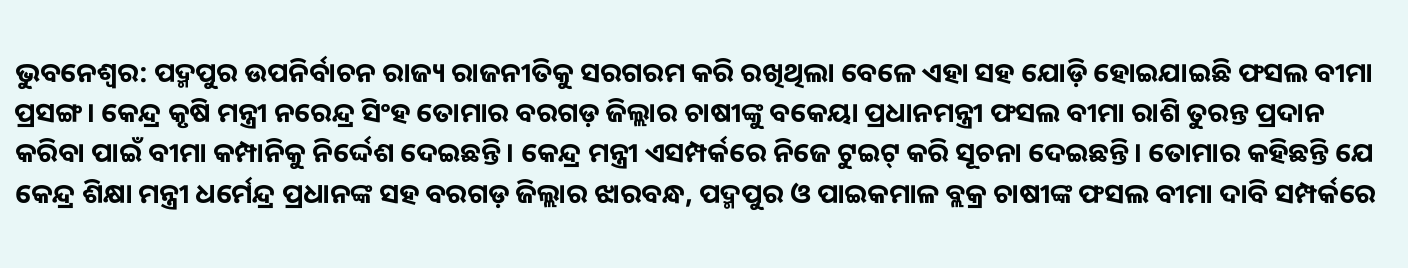ଭୁବନେଶ୍ବର: ପଦ୍ମପୁର ଉପନିର୍ବାଚନ ରାଜ୍ୟ ରାଜନୀତିକୁ ସରଗରମ କରି ରଖିଥିଲା ବେଳେ ଏହା ସହ ଯୋଡ଼ି ହୋଇଯାଇଛି ଫସଲ ବୀମା ପ୍ରସଙ୍ଗ। କେନ୍ଦ୍ର କୃଷି ମନ୍ତ୍ରୀ ନରେନ୍ଦ୍ର ସିଂହ ତୋମାର ବରଗଡ଼ ଜିଲ୍ଲାର ଚାଷୀଙ୍କୁ ବକେୟା ପ୍ରଧାନମନ୍ତ୍ରୀ ଫସଲ ବୀମା ରାଶି ତୁରନ୍ତ ପ୍ରଦାନ କରିବା ପାଇଁ ବୀମା କମ୍ପାନିକୁ ନିର୍ଦ୍ଦେଶ ଦେଇଛନ୍ତି। କେନ୍ଦ୍ର ମନ୍ତ୍ରୀ ଏସମ୍ପର୍କରେ ନିଜେ ଟୁଇଟ୍ କରି ସୂଚନା ଦେଇଛନ୍ତି। ତୋମାର କହିଛନ୍ତି ଯେ କେନ୍ଦ୍ର ଶିକ୍ଷା ମନ୍ତ୍ରୀ ଧର୍ମେନ୍ଦ୍ର ପ୍ରଧାନଙ୍କ ସହ ବରଗଡ଼ ଜିଲ୍ଲାର ଝାରବନ୍ଧ, ପଦ୍ମପୁର ଓ ପାଇକମାଳ ବ୍ଲକ୍ର ଚାଷୀଙ୍କ ଫସଲ ବୀମା ଦାବି ସମ୍ପର୍କରେ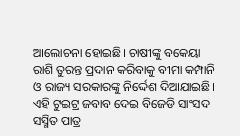ଆଲୋଚନା ହୋଇଛି। ଚାଷୀଙ୍କୁ ବକେୟା ରାଶି ତୁରନ୍ତ ପ୍ରଦାନ କରିବାକୁ ବୀମା କମ୍ପାନି ଓ ରାଜ୍ୟ ସରକାରଙ୍କୁ ନିର୍ଦ୍ଦେଶ ଦିଆଯାଇଛି।
ଏହି ଟୁଇଟ୍ର ଜବାବ ଦେଇ ବିଜେଡି ସାଂସଦ ସସ୍ମିତ ପାତ୍ର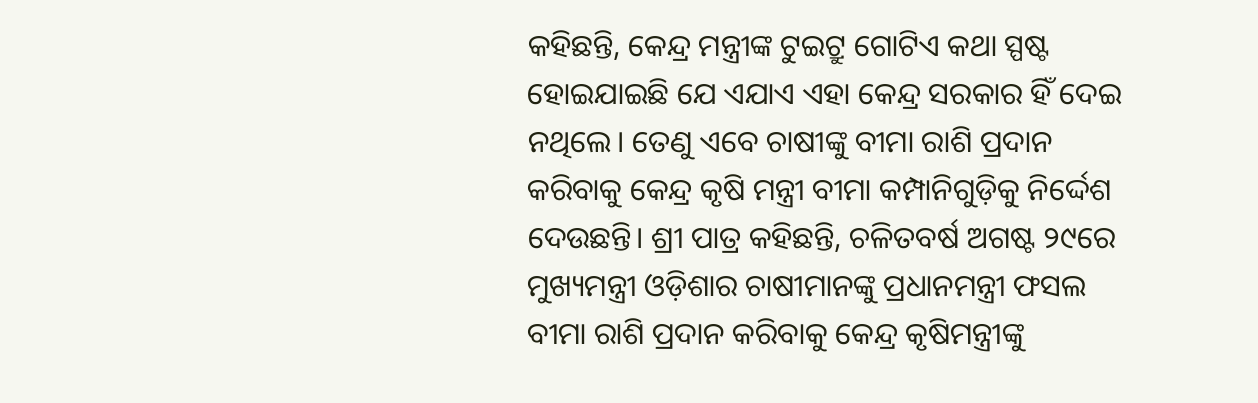କହିଛନ୍ତି, କେନ୍ଦ୍ର ମନ୍ତ୍ରୀଙ୍କ ଟୁଇଟ୍ରୁ ଗୋଟିଏ କଥା ସ୍ପଷ୍ଟ ହୋଇଯାଇଛି ଯେ ଏଯାଏ ଏହା କେନ୍ଦ୍ର ସରକାର ହିଁ ଦେଇ ନଥିଲେ। ତେଣୁ ଏବେ ଚାଷୀଙ୍କୁ ବୀମା ରାଶି ପ୍ରଦାନ କରିବାକୁ କେନ୍ଦ୍ର କୃଷି ମନ୍ତ୍ରୀ ବୀମା କମ୍ପାନିଗୁଡ଼ିକୁ ନିର୍ଦ୍ଦେଶ ଦେଉଛନ୍ତି। ଶ୍ରୀ ପାତ୍ର କହିଛନ୍ତି, ଚଳିତବର୍ଷ ଅଗଷ୍ଟ ୨୯ରେ ମୁଖ୍ୟମନ୍ତ୍ରୀ ଓଡ଼ିଶାର ଚାଷୀମାନଙ୍କୁ ପ୍ରଧାନମନ୍ତ୍ରୀ ଫସଲ ବୀମା ରାଶି ପ୍ରଦାନ କରିବାକୁ କେନ୍ଦ୍ର କୃଷିମନ୍ତ୍ରୀଙ୍କୁ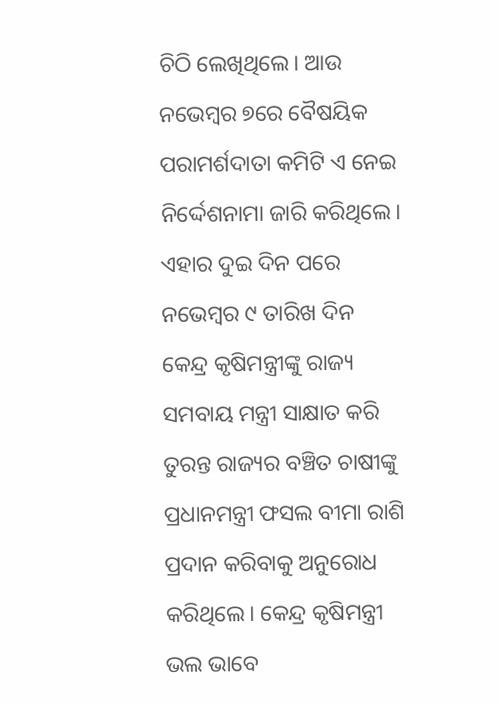ଚିଠି ଲେଖିଥିଲେ। ଆଉ ନଭେମ୍ବର ୭ରେ ବୈଷୟିକ ପରାମର୍ଶଦାତା କମିଟି ଏ ନେଇ ନିର୍ଦ୍ଦେଶନାମା ଜାରି କରିଥିଲେ। ଏହାର ଦୁଇ ଦିନ ପରେ ନଭେମ୍ବର ୯ ତାରିଖ ଦିନ କେନ୍ଦ୍ର କୃଷିମନ୍ତ୍ରୀଙ୍କୁ ରାଜ୍ୟ ସମବାୟ ମନ୍ତ୍ରୀ ସାକ୍ଷାତ କରି ତୁରନ୍ତ ରାଜ୍ୟର ବଞ୍ଚିତ ଚାଷୀଙ୍କୁ ପ୍ରଧାନମନ୍ତ୍ରୀ ଫସଲ ବୀମା ରାଶି ପ୍ରଦାନ କରିବାକୁ ଅନୁରୋଧ କରିଥିଲେ। କେନ୍ଦ୍ର କୃଷିମନ୍ତ୍ରୀ ଭଲ ଭାବେ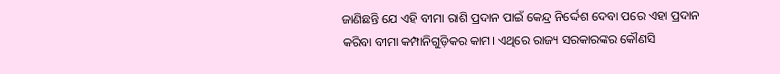ଜାଣିଛନ୍ତି ଯେ ଏହି ବୀମା ରାଶି ପ୍ରଦାନ ପାଇଁ କେନ୍ଦ୍ର ନିର୍ଦ୍ଦେଶ ଦେବା ପରେ ଏହା ପ୍ରଦାନ କରିବା ବୀମା କମ୍ପାନିଗୁଡ଼ିକର କାମ। ଏଥିରେ ରାଜ୍ୟ ସରକାରଙ୍କର କୌଣସି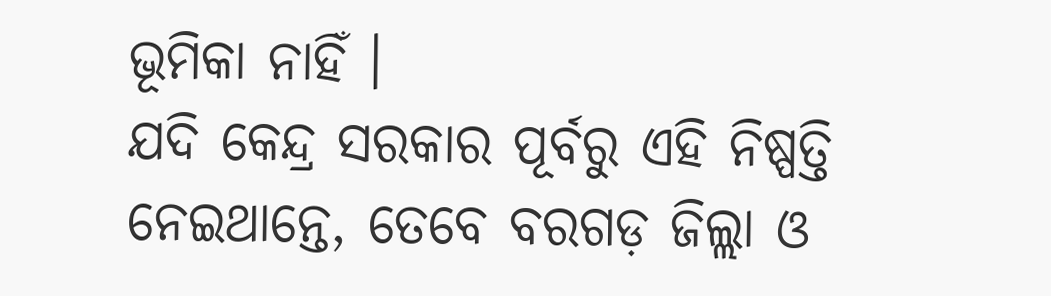ଭୂମିକା ନାହିଁ ।
ଯଦି କେନ୍ଦ୍ର ସରକାର ପୂର୍ବରୁ ଏହି ନିଷ୍ପତ୍ତି ନେଇଥାନ୍ତେ, ତେବେ ବରଗଡ଼ ଜିଲ୍ଲା ଓ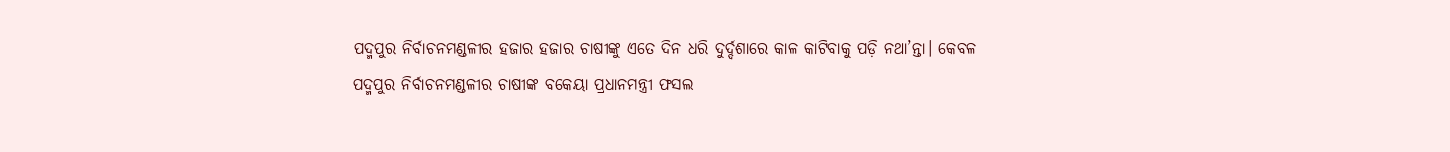ପଦ୍ମପୁର ନିର୍ବାଚନମଣ୍ଡଳୀର ହଜାର ହଜାର ଚାଷୀଙ୍କୁ ଏତେ ଦିନ ଧରି ଦୁର୍ଦ୍ଦଶାରେ କାଳ କାଟିବାକୁ ପଡ଼ି ନଥା’ନ୍ତା। କେବଳ ପଦ୍ମପୁର ନିର୍ବାଚନମଣ୍ଡଳୀର ଚାଷୀଙ୍କ ବକେୟା ପ୍ରଧାନମନ୍ତ୍ରୀ ଫସଲ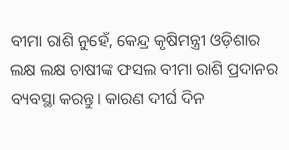ବୀମା ରାଶି ନୁହେଁ, କେନ୍ଦ୍ର କୃଷିମନ୍ତ୍ରୀ ଓଡ଼ିଶାର ଲକ୍ଷ ଲକ୍ଷ ଚାଷୀଙ୍କ ଫସଲ ବୀମା ରାଶି ପ୍ରଦାନର ବ୍ୟବସ୍ଥା କରନ୍ତୁ। କାରଣ ଦୀର୍ଘ ଦିନ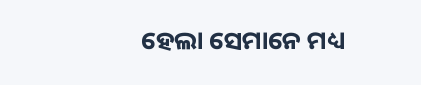ହେଲା ସେମାନେ ମଧ୍ୟ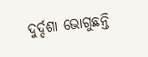ଦୁର୍ଦ୍ଦଶା ଭୋଗୁଛନ୍ତି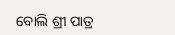ବୋଲି ଶ୍ରୀ ପାତ୍ର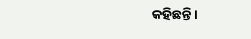କହିଛନ୍ତି।